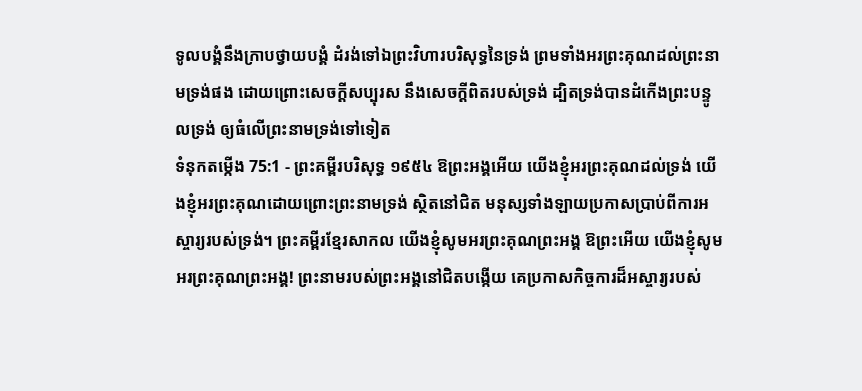ទូលបង្គំនឹងក្រាបថ្វាយបង្គំ ដំរង់ទៅឯព្រះវិហារបរិសុទ្ធនៃទ្រង់ ព្រមទាំងអរព្រះគុណដល់ព្រះនាមទ្រង់ផង ដោយព្រោះសេចក្ដីសប្បុរស នឹងសេចក្ដីពិតរបស់ទ្រង់ ដ្បិតទ្រង់បានដំកើងព្រះបន្ទូលទ្រង់ ឲ្យធំលើព្រះនាមទ្រង់ទៅទៀត
ទំនុកតម្កើង 75:1 - ព្រះគម្ពីរបរិសុទ្ធ ១៩៥៤ ឱព្រះអង្គអើយ យើងខ្ញុំអរព្រះគុណដល់ទ្រង់ យើងខ្ញុំអរព្រះគុណដោយព្រោះព្រះនាមទ្រង់ ស្ថិតនៅជិត មនុស្សទាំងឡាយប្រកាសប្រាប់ពីការអស្ចារ្យរបស់ទ្រង់។ ព្រះគម្ពីរខ្មែរសាកល យើងខ្ញុំសូមអរព្រះគុណព្រះអង្គ ឱព្រះអើយ យើងខ្ញុំសូមអរព្រះគុណព្រះអង្គ! ព្រះនាមរបស់ព្រះអង្គនៅជិតបង្កើយ គេប្រកាសកិច្ចការដ៏អស្ចារ្យរបស់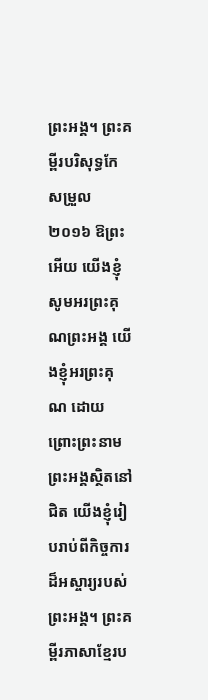ព្រះអង្គ។ ព្រះគម្ពីរបរិសុទ្ធកែសម្រួល ២០១៦ ឱព្រះអើយ យើងខ្ញុំសូមអរព្រះគុណព្រះអង្គ យើងខ្ញុំអរព្រះគុណ ដោយព្រោះព្រះនាមព្រះអង្គស្ថិតនៅជិត យើងខ្ញុំរៀបរាប់ពីកិច្ចការដ៏អស្ចារ្យរបស់ព្រះអង្គ។ ព្រះគម្ពីរភាសាខ្មែរប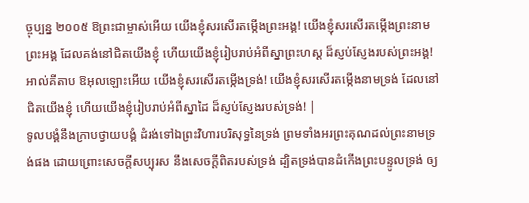ច្ចុប្បន្ន ២០០៥ ឱព្រះជាម្ចាស់អើយ យើងខ្ញុំសរសើរតម្កើងព្រះអង្គ! យើងខ្ញុំសរសើរតម្កើងព្រះនាមព្រះអង្គ ដែលគង់នៅជិតយើងខ្ញុំ ហើយយើងខ្ញុំរៀបរាប់អំពីស្នាព្រះហស្ដ ដ៏ស្ញប់ស្ញែងរបស់ព្រះអង្គ! អាល់គីតាប ឱអុលឡោះអើយ យើងខ្ញុំសរសើរតម្កើងទ្រង់! យើងខ្ញុំសរសើរតម្កើងនាមទ្រង់ ដែលនៅជិតយើងខ្ញុំ ហើយយើងខ្ញុំរៀបរាប់អំពីស្នាដៃ ដ៏ស្ញប់ស្ញែងរបស់ទ្រង់! |
ទូលបង្គំនឹងក្រាបថ្វាយបង្គំ ដំរង់ទៅឯព្រះវិហារបរិសុទ្ធនៃទ្រង់ ព្រមទាំងអរព្រះគុណដល់ព្រះនាមទ្រង់ផង ដោយព្រោះសេចក្ដីសប្បុរស នឹងសេចក្ដីពិតរបស់ទ្រង់ ដ្បិតទ្រង់បានដំកើងព្រះបន្ទូលទ្រង់ ឲ្យ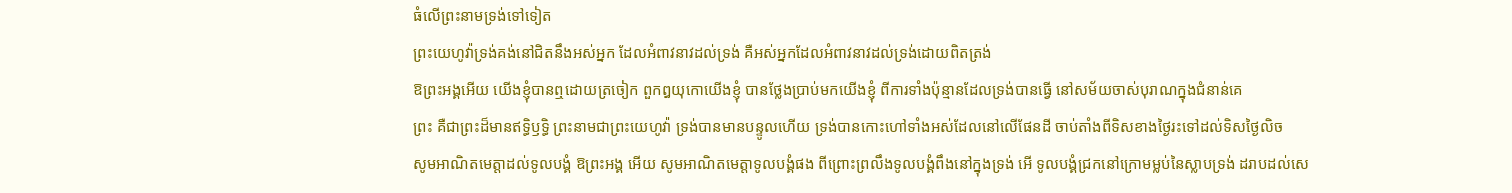ធំលើព្រះនាមទ្រង់ទៅទៀត
ព្រះយេហូវ៉ាទ្រង់គង់នៅជិតនឹងអស់អ្នក ដែលអំពាវនាវដល់ទ្រង់ គឺអស់អ្នកដែលអំពាវនាវដល់ទ្រង់ដោយពិតត្រង់
ឱព្រះអង្គអើយ យើងខ្ញុំបានឮដោយត្រចៀក ពួកឰយុកោយើងខ្ញុំ បានថ្លែងប្រាប់មកយើងខ្ញុំ ពីការទាំងប៉ុន្មានដែលទ្រង់បានធ្វើ នៅសម័យចាស់បុរាណក្នុងជំនាន់គេ
ព្រះ គឺជាព្រះដ៏មានឥទ្ធិឫទ្ធិ ព្រះនាមជាព្រះយេហូវ៉ា ទ្រង់បានមានបន្ទូលហើយ ទ្រង់បានកោះហៅទាំងអស់ដែលនៅលើផែនដី ចាប់តាំងពីទិសខាងថ្ងៃរះទៅដល់ទិសថ្ងៃលិច
សូមអាណិតមេត្តាដល់ទូលបង្គំ ឱព្រះអង្គ អើយ សូមអាណិតមេត្តាទូលបង្គំផង ពីព្រោះព្រលឹងទូលបង្គំពឹងនៅក្នុងទ្រង់ អើ ទូលបង្គំជ្រកនៅក្រោមម្លប់នៃស្លាបទ្រង់ ដរាបដល់សេ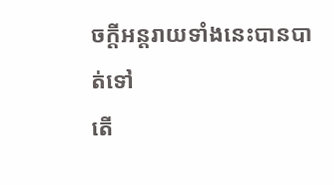ចក្ដីអន្តរាយទាំងនេះបានបាត់ទៅ
តើ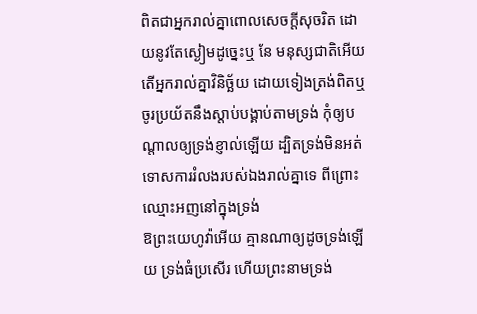ពិតជាអ្នករាល់គ្នាពោលសេចក្ដីសុចរិត ដោយនូវតែស្ងៀមដូច្នេះឬ នែ មនុស្សជាតិអើយ តើអ្នករាល់គ្នាវិនិច្ឆ័យ ដោយទៀងត្រង់ពិតឬ
ចូរប្រយ័តនឹងស្តាប់បង្គាប់តាមទ្រង់ កុំឲ្យបណ្តាលឲ្យទ្រង់ខ្ញាល់ឡើយ ដ្បិតទ្រង់មិនអត់ទោសការរំលងរបស់ឯងរាល់គ្នាទេ ពីព្រោះឈ្មោះអញនៅក្នុងទ្រង់
ឱព្រះយេហូវ៉ាអើយ គ្មានណាឲ្យដូចទ្រង់ឡើយ ទ្រង់ធំប្រសើរ ហើយព្រះនាមទ្រង់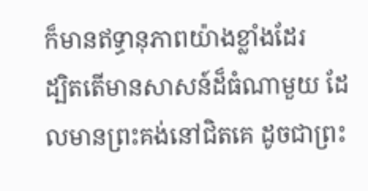ក៏មានឥទ្ធានុភាពយ៉ាងខ្លាំងដែរ
ដ្បិតតើមានសាសន៍ដ៏ធំណាមួយ ដែលមានព្រះគង់នៅជិតគេ ដូចជាព្រះ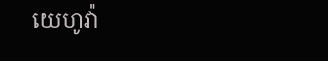យេហូវ៉ា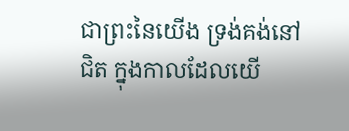ជាព្រះនៃយើង ទ្រង់គង់នៅជិត ក្នុងកាលដែលយើ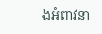ងអំពាវនា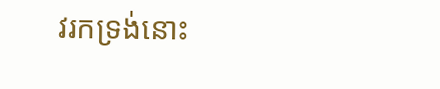វរកទ្រង់នោះ